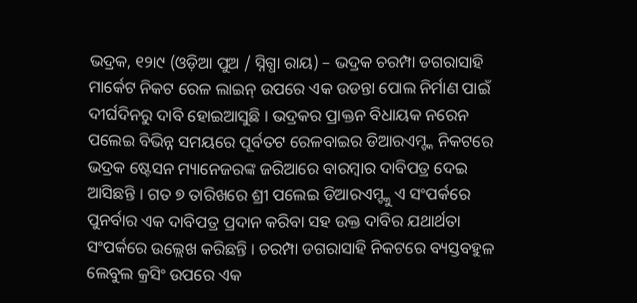ଭଦ୍ରକ, ୧୨ା୯ (ଓଡ଼ିଆ ପୁଅ / ସ୍ନିଗ୍ଧା ରାୟ) – ଭଦ୍ରକ ଚରମ୍ପା ଡଗରାସାହି ମାର୍କେଟ ନିକଟ ରେଳ ଲାଇନ୍ ଉପରେ ଏକ ଉଡନ୍ତା ପୋଲ ନିର୍ମାଣ ପାଇଁ ଦୀର୍ଘଦିନରୁ ଦାବି ହୋଇଆସୁଛି । ଭଦ୍ରକର ପ୍ରାକ୍ତନ ବିଧାୟକ ନରେନ ପଲେଇ ବିଭିନ୍ନ ସମୟରେ ପୂର୍ବତଟ ରେଳବାଇର ଡିଆରଏମ୍ଙ୍କ ନିକଟରେ ଭଦ୍ରକ ଷ୍ଟେସନ ମ୍ୟାନେଜରଙ୍କ ଜରିଆରେ ବାରମ୍ବାର ଦାବିପତ୍ର ଦେଇ ଆସିଛନ୍ତି । ଗତ ୭ ତାରିଖରେ ଶ୍ରୀ ପଲେଇ ଡିଆରଏମ୍ଙ୍କୁ ଏ ସଂପର୍କରେ ପୁନର୍ବାର ଏକ ଦାବିପତ୍ର ପ୍ରଦାନ କରିବା ସହ ଉକ୍ତ ଦାବିର ଯଥାର୍ଥତା ସଂପର୍କରେ ଉଲ୍ଲେଖ କରିଛନ୍ତି । ଚରମ୍ପା ଡଗରାସାହି ନିକଟରେ ବ୍ୟସ୍ତବହୁଳ ଲେବୁଲ କ୍ରସିଂ ଉପରେ ଏକ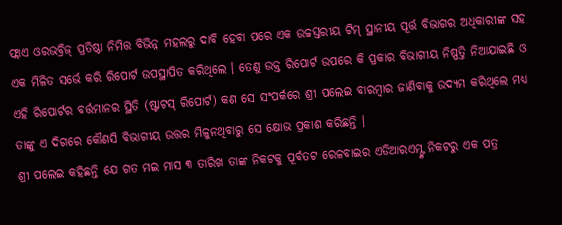ଫ୍ଲାଏ ଓରଭବ୍ରିଜ୍ ପ୍ରତିଷ୍ଠା ନିମିତ୍ତ ବିଭିନ୍ନ ମହଲରୁ ଦାବି ହେବା ପରେ ଏକ ଉଚ୍ଚସ୍ତରୀୟ ଟିମ୍ ସ୍ଥାନୀୟ ପୂର୍ତ୍ତ ବିଭାଗର ଅଧିକାରୀଙ୍କ ସହ ଏକ ମିଳିତ ସର୍ଭେ କରି ରିପୋର୍ଟ ଉପସ୍ଥାପିତ କରିଥିଲେ । ତେଣୁ ଉକ୍ତ ରିପୋର୍ଟ ଉପରେ କି ପ୍ରକାର ବିଭାଗୀୟ ନିଷ୍ପତ୍ତି ନିଆଯାଇଛି ଓ ଏହି ରିପୋର୍ଟର ବର୍ତ୍ତମାନର ସ୍ଥିତି (ଷ୍ଟାଟସ୍ ରିପୋର୍ଟ) କଣ ସେ ସଂପର୍କରେ ଶ୍ରୀ ପଲେଇ ବାରମ୍ବାର ଜାଣିବାକୁ ଉଦ୍ୟମ କରିଥିଲେ ମଧ୍ୟ ତାଙ୍କୁ ଏ ଦିଗରେ କୌଣସି ବିଭାଗୀୟ ଉତ୍ତର ମିଳୁନଥିବାରୁ ସେ କ୍ଷୋଭ ପ୍ରକାଶ କରିଛନ୍ତି ।
ଶ୍ରୀ ପଲେଇ କହିଛନ୍ତି ଯେ ଗତ ମଇ ମାସ ୩ ତାରିଖ ତାଙ୍କ ନିକଟକୁ ପୂର୍ବତଟ ରେଳବାଇର ଏଡିଆରଏମ୍ଙ୍କ ନିକଟରୁ ଏକ ପତ୍ର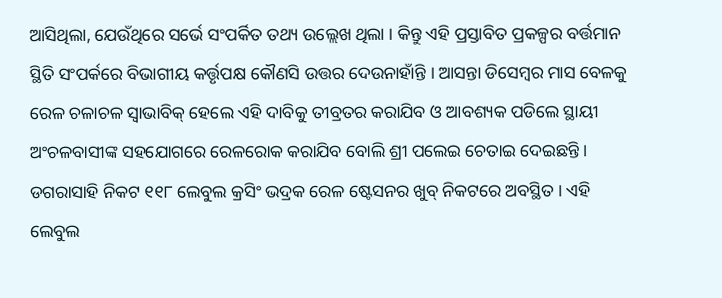ଆସିଥିଲା, ଯେଉଁଥିରେ ସର୍ଭେ ସଂପର୍କିତ ତଥ୍ୟ ଉଲ୍ଲେଖ ଥିଲା । କିନ୍ତୁ ଏହି ପ୍ରସ୍ତାବିତ ପ୍ରକଳ୍ପର ବର୍ତ୍ତମାନ ସ୍ଥିତି ସଂପର୍କରେ ବିଭାଗୀୟ କର୍ତ୍ତୃପକ୍ଷ କୌଣସି ଉତ୍ତର ଦେଉନାହାଁନ୍ତି । ଆସନ୍ତା ଡିସେମ୍ବର ମାସ ବେଳକୁ ରେଳ ଚଳାଚଳ ସ୍ୱାଭାବିକ୍ ହେଲେ ଏହି ଦାବିକୁ ତୀବ୍ରତର କରାଯିବ ଓ ଆବଶ୍ୟକ ପଡିଲେ ସ୍ଥାୟୀ ଅଂଚଳବାସୀଙ୍କ ସହଯୋଗରେ ରେଳରୋକ କରାଯିବ ବୋଲି ଶ୍ରୀ ପଲେଇ ଚେତାଇ ଦେଇଛନ୍ତି । ଡଗରାସାହି ନିକଟ ୧୧୮ ଲେବୁଲ କ୍ରସିଂ ଭଦ୍ରକ ରେଳ ଷ୍ଟେସନର ଖୁବ୍ ନିକଟରେ ଅବସ୍ଥିତ । ଏହି ଲେବୁଲ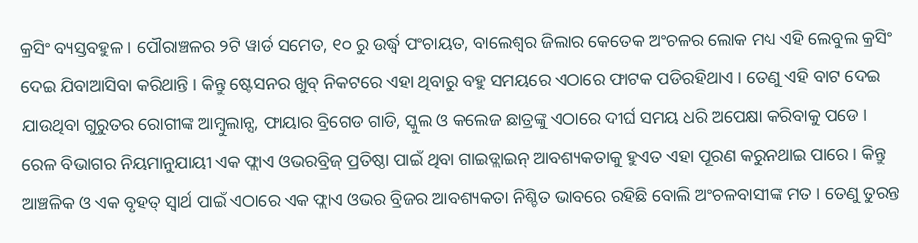କ୍ରସିଂ ବ୍ୟସ୍ତବହୁଳ । ପୌରାଞ୍ଚଳର ୨ଟି ୱାର୍ଡ ସମେତ, ୧୦ ରୁ ଉର୍ଦ୍ଧ୍ୱ ପଂଚାୟତ, ବାଲେଶ୍ୱର ଜିଲାର କେତେକ ଅଂଚଳର ଲୋକ ମଧ୍ୟ ଏହି ଲେବୁଲ କ୍ରସିଂ ଦେଇ ଯିବାଆସିବା କରିଥାନ୍ତି । କିନ୍ତୁ ଷ୍ଟେସନର ଖୁବ୍ ନିକଟରେ ଏହା ଥିବାରୁ ବହୁ ସମୟରେ ଏଠାରେ ଫାଟକ ପଡିରହିଥାଏ । ତେଣୁ ଏହି ବାଟ ଦେଇ ଯାଉଥିବା ଗୁରୁତର ରୋଗୀଙ୍କ ଆମ୍ବୁଲାନ୍ସ, ଫାୟାର ବ୍ରିଗେଡ ଗାଡି, ସ୍କୁଲ ଓ କଲେଜ ଛାତ୍ରଙ୍କୁ ଏଠାରେ ଦୀର୍ଘ ସମୟ ଧରି ଅପେକ୍ଷା କରିବାକୁ ପଡେ । ରେଳ ବିଭାଗର ନିୟମାନୁଯାୟୀ ଏକ ଫ୍ଲାଏ ଓଭରବ୍ରିଜ୍ ପ୍ରତିଷ୍ଠା ପାଇଁ ଥିବା ଗାଇଡ୍ଲାଇନ୍ ଆବଶ୍ୟକତାକୁ ହୁଏତ ଏହା ପୂରଣ କରୁନଥାଇ ପାରେ । କିନ୍ତୁ ଆଞ୍ଚଳିକ ଓ ଏକ ବୃହତ୍ ସ୍ୱାର୍ଥ ପାଇଁ ଏଠାରେ ଏକ ଫ୍ଲାଏ ଓଭର ବ୍ରିଜର ଆବଶ୍ୟକତା ନିଶ୍ଚିତ ଭାବରେ ରହିଛି ବୋଲି ଅଂଚଳବାସୀଙ୍କ ମତ । ତେଣୁ ତୁରନ୍ତ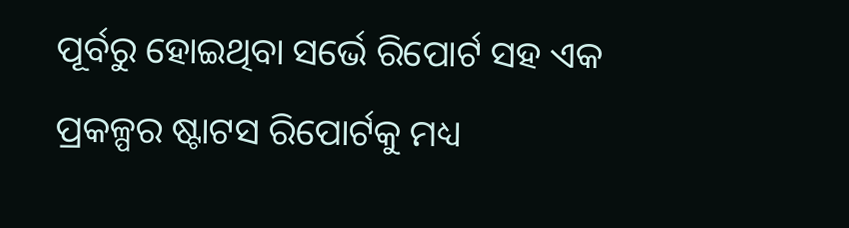ପୂର୍ବରୁ ହୋଇଥିବା ସର୍ଭେ ରିପୋର୍ଟ ସହ ଏକ ପ୍ରକଳ୍ପର ଷ୍ଟାଟସ ରିପୋର୍ଟକୁ ମଧ୍ୟ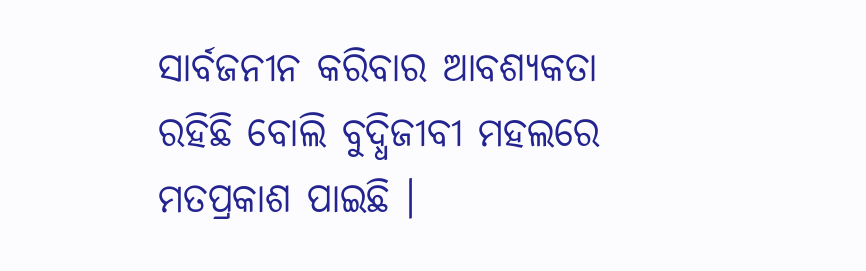ସାର୍ବଜନୀନ କରିବାର ଆବଶ୍ୟକତା ରହିଛି ବୋଲି ବୁଦ୍ଧିଜୀବୀ ମହଲରେ ମତପ୍ରକାଶ ପାଇଛି ।